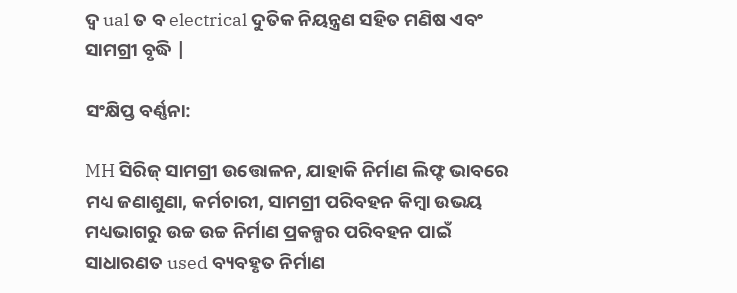ଦ୍ୱ ual ତ ବ electrical ଦୁତିକ ନିୟନ୍ତ୍ରଣ ସହିତ ମଣିଷ ଏବଂ ସାମଗ୍ରୀ ବୃଦ୍ଧି |

ସଂକ୍ଷିପ୍ତ ବର୍ଣ୍ଣନା:

MH ସିରିଜ୍ ସାମଗ୍ରୀ ଉତ୍ତୋଳନ, ଯାହାକି ନିର୍ମାଣ ଲିଫ୍ଟ ଭାବରେ ମଧ୍ୟ ଜଣାଶୁଣା, କର୍ମଚାରୀ, ସାମଗ୍ରୀ ପରିବହନ କିମ୍ବା ଉଭୟ ମଧ୍ୟଭାଗରୁ ଉଚ୍ଚ ଉଚ୍ଚ ନିର୍ମାଣ ପ୍ରକଳ୍ପର ପରିବହନ ପାଇଁ ସାଧାରଣତ used ବ୍ୟବହୃତ ନିର୍ମାଣ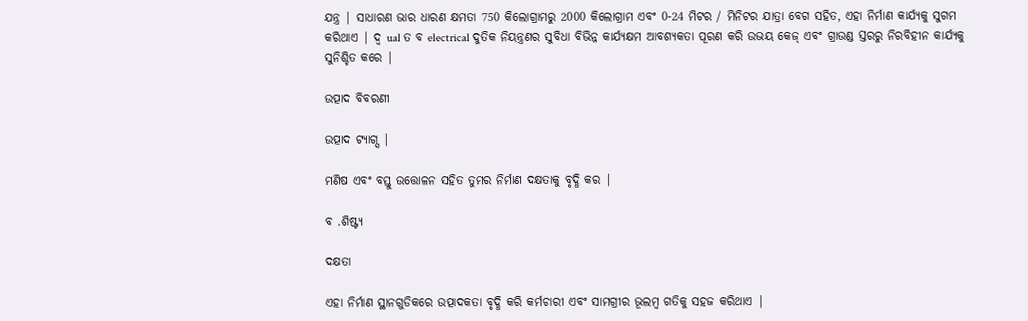ଯନ୍ତ୍ର | ସାଧାରଣ ଭାର ଧାରଣ କ୍ଷମତା 750 କିଲୋଗ୍ରାମରୁ 2000 କିଲୋଗ୍ରାମ ଏବଂ 0-24 ମିଟର / ମିନିଟର ଯାତ୍ରା ବେଗ ସହିତ, ଏହା ନିର୍ମାଣ କାର୍ଯ୍ୟକୁ ସୁଗମ କରିଥାଏ | ଦ୍ୱ ual ତ ବ electrical ଦୁତିକ ନିୟନ୍ତ୍ରଣର ସୁବିଧା ବିଭିନ୍ନ କାର୍ଯ୍ୟକ୍ଷମ ଆବଶ୍ୟକତା ପୂରଣ କରି ଉଭୟ କେଜ୍ ଏବଂ ଗ୍ରାଉଣ୍ଡ ସ୍ତରରୁ ନିରବିହୀନ କାର୍ଯ୍ୟକୁ ସୁନିଶ୍ଚିତ କରେ |

ଉତ୍ପାଦ ବିବରଣୀ

ଉତ୍ପାଦ ଟ୍ୟାଗ୍ସ |

ମଣିଷ ଏବଂ ବସ୍ତୁ ଉତ୍ତୋଳନ ସହିତ ତୁମର ନିର୍ମାଣ ଦକ୍ଷତାକୁ ବୃଦ୍ଧି କର |

ବ .ଶିଷ୍ଟ୍ୟ

ଦକ୍ଷତା

ଏହା ନିର୍ମାଣ ସ୍ଥାନଗୁଡିକରେ ଉତ୍ପାଦକତା ବୃଦ୍ଧି କରି କର୍ମଚାରୀ ଏବଂ ସାମଗ୍ରୀର ଭୂଲମ୍ବ ଗତିକୁ ସହଜ କରିଥାଏ |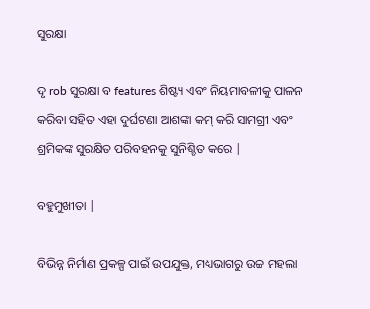ସୁରକ୍ଷା

ଦୃ rob ସୁରକ୍ଷା ବ features ଶିଷ୍ଟ୍ୟ ଏବଂ ନିୟମାବଳୀକୁ ପାଳନ କରିବା ସହିତ ଏହା ଦୁର୍ଘଟଣା ଆଶଙ୍କା କମ୍ କରି ସାମଗ୍ରୀ ଏବଂ ଶ୍ରମିକଙ୍କ ସୁରକ୍ଷିତ ପରିବହନକୁ ସୁନିଶ୍ଚିତ କରେ |

ବହୁମୁଖୀତା |

ବିଭିନ୍ନ ନିର୍ମାଣ ପ୍ରକଳ୍ପ ପାଇଁ ଉପଯୁକ୍ତ, ମଧ୍ୟଭାଗରୁ ଉଚ୍ଚ ମହଲା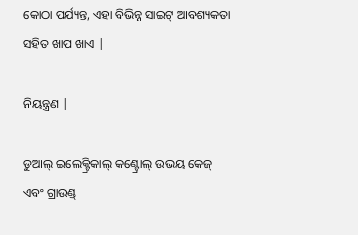କୋଠା ପର୍ଯ୍ୟନ୍ତ, ଏହା ବିଭିନ୍ନ ସାଇଟ୍ ଆବଶ୍ୟକତା ସହିତ ଖାପ ଖାଏ |

ନିୟନ୍ତ୍ରଣ |

ଡୁଆଲ୍ ଇଲେକ୍ଟ୍ରିକାଲ୍ କଣ୍ଟ୍ରୋଲ୍ ଉଭୟ କେଜ୍ ଏବଂ ଗ୍ରାଉଣ୍ଡ୍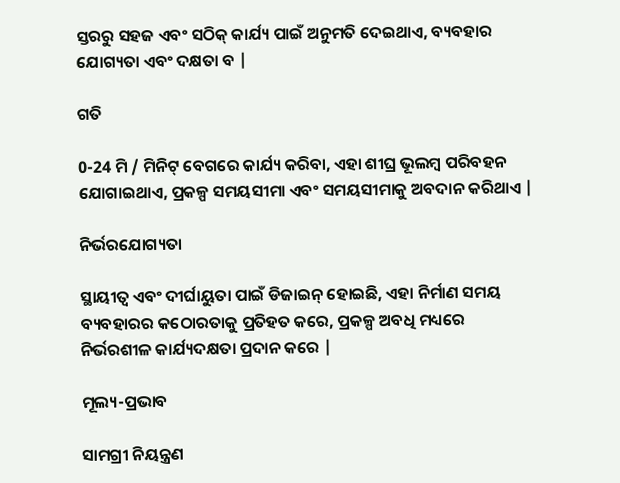ସ୍ତରରୁ ସହଜ ଏବଂ ସଠିକ୍ କାର୍ଯ୍ୟ ପାଇଁ ଅନୁମତି ଦେଇଥାଏ, ବ୍ୟବହାର ଯୋଗ୍ୟତା ଏବଂ ଦକ୍ଷତା ବ |

ଗତି

0-24 ମି / ମିନିଟ୍ ବେଗରେ କାର୍ଯ୍ୟ କରିବା, ଏହା ଶୀଘ୍ର ଭୂଲମ୍ବ ପରିବହନ ଯୋଗାଇଥାଏ, ପ୍ରକଳ୍ପ ସମୟସୀମା ଏବଂ ସମୟସୀମାକୁ ଅବଦାନ କରିଥାଏ |

ନିର୍ଭରଯୋଗ୍ୟତା

ସ୍ଥାୟୀତ୍ୱ ଏବଂ ଦୀର୍ଘାୟୁତା ପାଇଁ ଡିଜାଇନ୍ ହୋଇଛି, ଏହା ନିର୍ମାଣ ସମୟ ବ୍ୟବହାରର କଠୋରତାକୁ ପ୍ରତିହତ କରେ, ପ୍ରକଳ୍ପ ଅବଧି ମଧ୍ୟରେ ନିର୍ଭରଶୀଳ କାର୍ଯ୍ୟଦକ୍ଷତା ପ୍ରଦାନ କରେ |

ମୂଲ୍ୟ-ପ୍ରଭାବ

ସାମଗ୍ରୀ ନିୟନ୍ତ୍ରଣ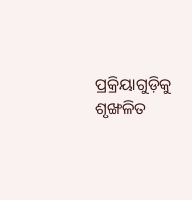ପ୍ରକ୍ରିୟାଗୁଡ଼ିକୁ ଶୃଙ୍ଖଳିତ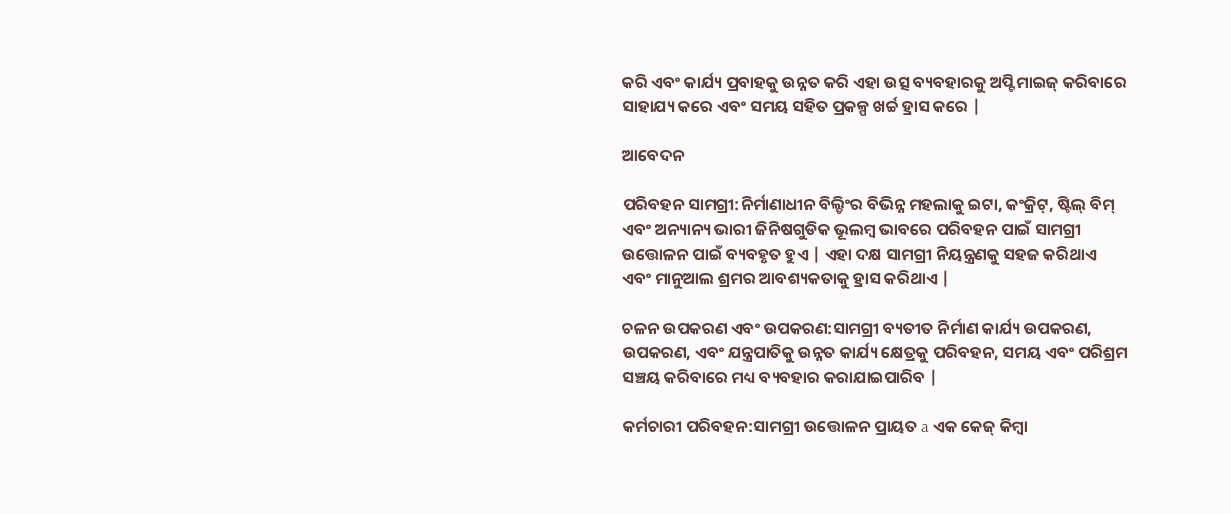କରି ଏବଂ କାର୍ଯ୍ୟ ପ୍ରବାହକୁ ଉନ୍ନତ କରି ଏହା ଉତ୍ସ ବ୍ୟବହାରକୁ ଅପ୍ଟିମାଇଜ୍ କରିବାରେ ସାହାଯ୍ୟ କରେ ଏବଂ ସମୟ ସହିତ ପ୍ରକଳ୍ପ ଖର୍ଚ୍ଚ ହ୍ରାସ କରେ |

ଆବେଦନ

ପରିବହନ ସାମଗ୍ରୀ:ନିର୍ମାଣାଧୀନ ବିଲ୍ଡିଂର ବିଭିନ୍ନ ମହଲାକୁ ଇଟା, କଂକ୍ରିଟ୍, ଷ୍ଟିଲ୍ ବିମ୍ ଏବଂ ଅନ୍ୟାନ୍ୟ ଭାରୀ ଜିନିଷଗୁଡିକ ଭୂଲମ୍ବ ଭାବରେ ପରିବହନ ପାଇଁ ସାମଗ୍ରୀ ଉତ୍ତୋଳନ ପାଇଁ ବ୍ୟବହୃତ ହୁଏ | ଏହା ଦକ୍ଷ ସାମଗ୍ରୀ ନିୟନ୍ତ୍ରଣକୁ ସହଜ କରିଥାଏ ଏବଂ ମାନୁଆଲ ଶ୍ରମର ଆବଶ୍ୟକତାକୁ ହ୍ରାସ କରିଥାଏ |

ଚଳନ ଉପକରଣ ଏବଂ ଉପକରଣ:ସାମଗ୍ରୀ ବ୍ୟତୀତ ନିର୍ମାଣ କାର୍ଯ୍ୟ ଉପକରଣ, ଉପକରଣ, ଏବଂ ଯନ୍ତ୍ରପାତିକୁ ଉନ୍ନତ କାର୍ଯ୍ୟ କ୍ଷେତ୍ରକୁ ପରିବହନ, ସମୟ ଏବଂ ପରିଶ୍ରମ ସଞ୍ଚୟ କରିବାରେ ମଧ୍ୟ ବ୍ୟବହାର କରାଯାଇପାରିବ |

କର୍ମଚାରୀ ପରିବହନ:ସାମଗ୍ରୀ ଉତ୍ତୋଳନ ପ୍ରାୟତ a ଏକ କେଜ୍ କିମ୍ବା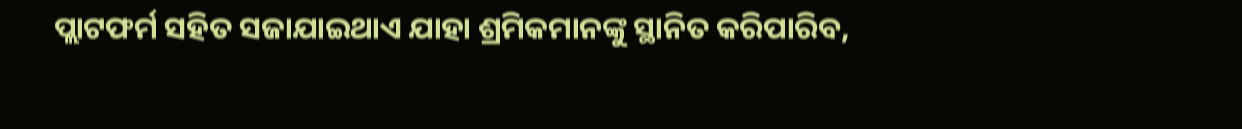ପ୍ଲାଟଫର୍ମ ସହିତ ସଜାଯାଇଥାଏ ଯାହା ଶ୍ରମିକମାନଙ୍କୁ ସ୍ଥାନିତ କରିପାରିବ,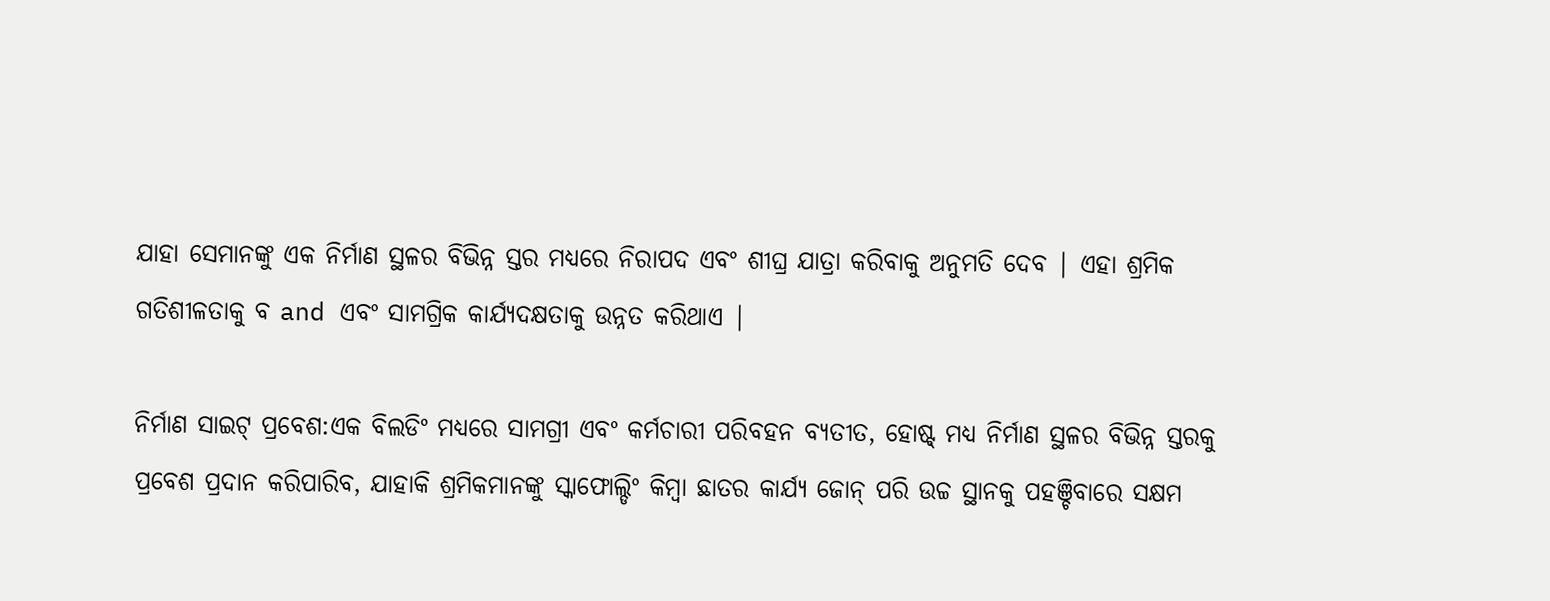ଯାହା ସେମାନଙ୍କୁ ଏକ ନିର୍ମାଣ ସ୍ଥଳର ବିଭିନ୍ନ ସ୍ତର ମଧ୍ୟରେ ନିରାପଦ ଏବଂ ଶୀଘ୍ର ଯାତ୍ରା କରିବାକୁ ଅନୁମତି ଦେବ | ଏହା ଶ୍ରମିକ ଗତିଶୀଳତାକୁ ବ and ଏବଂ ସାମଗ୍ରିକ କାର୍ଯ୍ୟଦକ୍ଷତାକୁ ଉନ୍ନତ କରିଥାଏ |

ନିର୍ମାଣ ସାଇଟ୍ ପ୍ରବେଶ:ଏକ ବିଲଡିଂ ମଧ୍ୟରେ ସାମଗ୍ରୀ ଏବଂ କର୍ମଚାରୀ ପରିବହନ ବ୍ୟତୀତ, ହୋଷ୍ଟ୍ ମଧ୍ୟ ନିର୍ମାଣ ସ୍ଥଳର ବିଭିନ୍ନ ସ୍ତରକୁ ପ୍ରବେଶ ପ୍ରଦାନ କରିପାରିବ, ଯାହାକି ଶ୍ରମିକମାନଙ୍କୁ ସ୍କାଫୋଲ୍ଡିଂ କିମ୍ବା ଛାତର କାର୍ଯ୍ୟ ଜୋନ୍ ପରି ଉଚ୍ଚ ସ୍ଥାନକୁ ପହଞ୍ଚିବାରେ ସକ୍ଷମ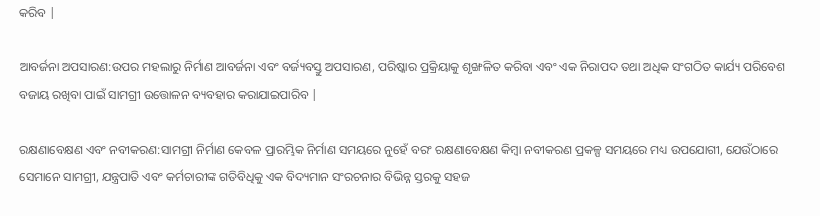କରିବ |

ଆବର୍ଜନା ଅପସାରଣ:ଉପର ମହଲାରୁ ନିର୍ମାଣ ଆବର୍ଜନା ଏବଂ ବର୍ଜ୍ୟବସ୍ତୁ ଅପସାରଣ, ପରିଷ୍କାର ପ୍ରକ୍ରିୟାକୁ ଶୃଙ୍ଖଳିତ କରିବା ଏବଂ ଏକ ନିରାପଦ ତଥା ଅଧିକ ସଂଗଠିତ କାର୍ଯ୍ୟ ପରିବେଶ ବଜାୟ ରଖିବା ପାଇଁ ସାମଗ୍ରୀ ଉତ୍ତୋଳନ ବ୍ୟବହାର କରାଯାଇପାରିବ |

ରକ୍ଷଣାବେକ୍ଷଣ ଏବଂ ନବୀକରଣ:ସାମଗ୍ରୀ ନିର୍ମାଣ କେବଳ ପ୍ରାରମ୍ଭିକ ନିର୍ମାଣ ସମୟରେ ନୁହେଁ ବରଂ ରକ୍ଷଣାବେକ୍ଷଣ କିମ୍ବା ନବୀକରଣ ପ୍ରକଳ୍ପ ସମୟରେ ମଧ୍ୟ ଉପଯୋଗୀ, ଯେଉଁଠାରେ ସେମାନେ ସାମଗ୍ରୀ, ଯନ୍ତ୍ରପାତି ଏବଂ କର୍ମଚାରୀଙ୍କ ଗତିବିଧିକୁ ଏକ ବିଦ୍ୟମାନ ସଂରଚନାର ବିଭିନ୍ନ ସ୍ତରକୁ ସହଜ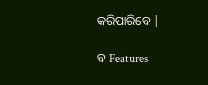କରିପାରିବେ |

ବ Features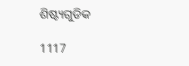ଶିଷ୍ଟ୍ୟଗୁଡିକ

1117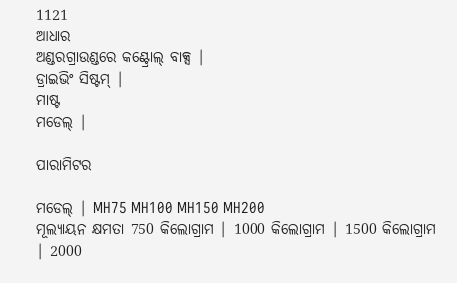1121
ଆଧାର
ଅଣ୍ଡରଗ୍ରାଉଣ୍ଡରେ କଣ୍ଟ୍ରୋଲ୍ ବାକ୍ସ |
ଡ୍ରାଇଭିଂ ସିଷ୍ଟମ୍ |
ମାଷ୍ଟ
ମଡେଲ୍ |

ପାରାମିଟର

ମଡେଲ୍ | MH75 MH100 MH150 MH200
ମୂଲ୍ୟାୟନ କ୍ଷମତା 750 କିଲୋଗ୍ରାମ | 1000 କିଲୋଗ୍ରାମ | 1500 କିଲୋଗ୍ରାମ | 2000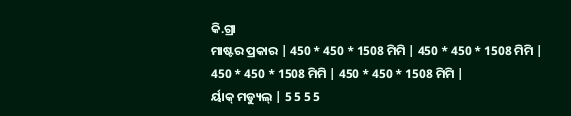କି.ଗ୍ରା
ମାଷ୍ଟର ପ୍ରକାର | 450 * 450 * 1508 ମିମି | 450 * 450 * 1508 ମିମି | 450 * 450 * 1508 ମିମି | 450 * 450 * 1508 ମିମି |
ର୍ୟାକ୍ ମଡ୍ୟୁଲ୍ | 5 5 5 5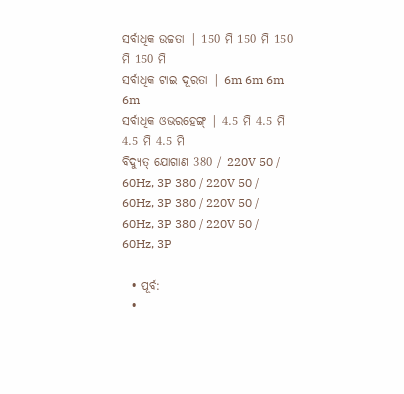ସର୍ବାଧିକ ଉଚ୍ଚତା | 150 ମି 150 ମି 150 ମି 150 ମି
ସର୍ବାଧିକ ଟାଇ ଦୂରତା | 6m 6m 6m 6m
ସର୍ବାଧିକ ଓଭରହେଙ୍ଗ୍ | 4.5 ମି 4.5 ମି 4.5 ମି 4.5 ମି
ବିଦ୍ୟୁତ୍ ଯୋଗାଣ 380 / 220V 50 / 60Hz, 3P 380 / 220V 50 / 60Hz, 3P 380 / 220V 50 / 60Hz, 3P 380 / 220V 50 / 60Hz, 3P

  • ପୂର୍ବ:
  •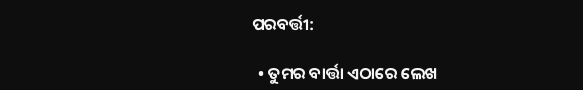ପରବର୍ତ୍ତୀ:

  • ତୁମର ବାର୍ତ୍ତା ଏଠାରେ ଲେଖ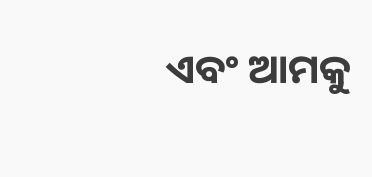ଏବଂ ଆମକୁ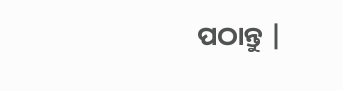ପଠାନ୍ତୁ |